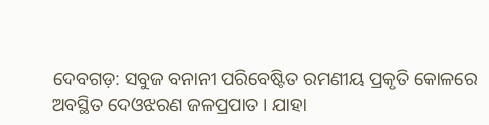ଦେବଗଡ଼: ସବୁଜ ବନାନୀ ପରିବେଷ୍ଟିତ ରମଣୀୟ ପ୍ରକୃତି କୋଳରେ ଅବସ୍ଥିତ ଦେଓଝରଣ ଜଳପ୍ରପାତ । ଯାହା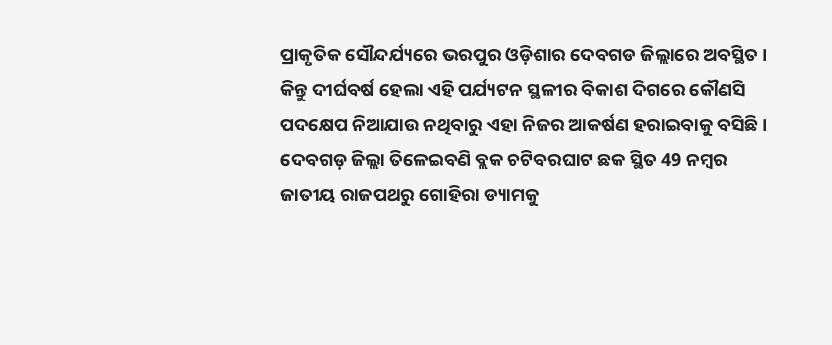ପ୍ରାକୃତିକ ସୌନ୍ଦର୍ଯ୍ୟରେ ଭରପୁର ଓଡ଼ିଶାର ଦେବଗଡ ଜିଲ୍ଲାରେ ଅବସ୍ଥିତ । କିନ୍ତୁ ଦୀର୍ଘବର୍ଷ ହେଲା ଏହି ପର୍ଯ୍ୟଟନ ସ୍ଥଳୀର ବିକାଶ ଦିଗରେ କୌଣସି ପଦକ୍ଷେପ ନିଆଯାଉ ନଥିବାରୁ ଏହା ନିଜର ଆକର୍ଷଣ ହରାଇବାକୁ ବସିଛି ।
ଦେବଗଡ଼ ଜିଲ୍ଲା ତିଳେଇବଣି ବ୍ଲକ ଚଟିବରଘାଟ ଛକ ସ୍ଥିତ 49 ନମ୍ବର ଜାତୀୟ ରାଜପଥରୁ ଗୋହିରା ଡ୍ୟାମକୁ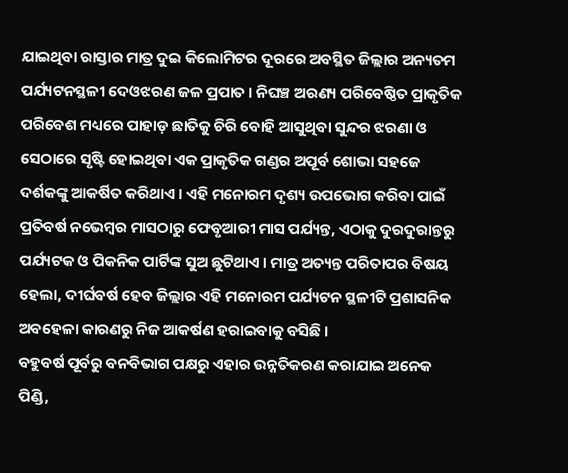ଯାଇଥିବା ରାସ୍ତାର ମାତ୍ର ଦୁଇ କିଲୋମିଟର ଦୂରରେ ଅବସ୍ଥିତ ଜିଲ୍ଲାର ଅନ୍ୟତମ ପର୍ଯ୍ୟଟନସ୍ଥଳୀ ଦେଓଝରଣ ଜଳ ପ୍ରପାତ । ନିଘଞ୍ଚ ଅରଣ୍ୟ ପରିବେଷ୍ଠିତ ପ୍ରାକୃତିକ ପରିବେଶ ମଧ୍ୟରେ ପାହାଡ଼ ଛାତିକୁ ଚିରି ବୋହି ଆସୁଥିବା ସୁନ୍ଦର ଝରଣା ଓ ସେଠାରେ ସୃଷ୍ଟି ହୋଇଥିବା ଏକ ପ୍ରାକୃତିକ ଗଣ୍ଡର ଅପୂର୍ବ ଶୋଭା ସହଜେ ଦର୍ଶକଙ୍କୁ ଆକର୍ଷିତ କରିଥାଏ । ଏହି ମନୋରମ ଦୃଶ୍ୟ ଉପଭୋଗ କରିବା ପାଇଁ ପ୍ରତିବର୍ଷ ନଭେମ୍ବର ମାସଠାରୁ ଫେବୃଆରୀ ମାସ ପର୍ଯ୍ୟନ୍ତ, ଏଠାକୁ ଦୁରଦୁରାନ୍ତରୁ ପର୍ଯ୍ୟଟକ ଓ ପିକନିକ ପାର୍ଟିଙ୍କ ସୁଅ ଛୁଟିଥାଏ । ମାତ୍ର ଅତ୍ୟନ୍ତ ପରିତାପର ବିଷୟ ହେଲା, ଦୀର୍ଘବର୍ଷ ହେବ ଜିଲ୍ଲାର ଏହି ମନୋରମ ପର୍ଯ୍ୟଟନ ସ୍ଥଳୀଟି ପ୍ରଶାସନିକ ଅବହେଳା କାରଣରୁ ନିଜ ଆକର୍ଷଣ ହରାଇବାକୁ ବସିଛି ।
ବହୁବର୍ଷ ପୂର୍ବରୁ ବନବିଭାଗ ପକ୍ଷରୁ ଏହାର ଉନ୍ନତିକରଣ କରାଯାଇ ଅନେକ ପିଣ୍ଡି,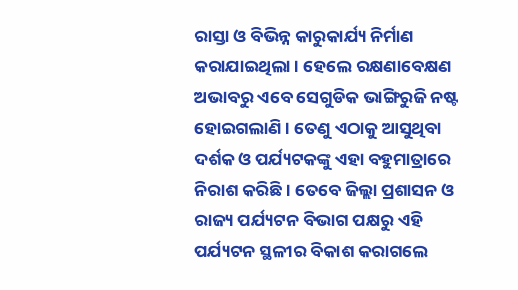ରାସ୍ତା ଓ ବିଭିନ୍ନ କାରୁକାର୍ଯ୍ୟ ନିର୍ମାଣ କରାଯାଇଥିଲା । ହେଲେ ରକ୍ଷଣାବେକ୍ଷଣ ଅଭାବରୁ ଏବେ ସେଗୁଡିକ ଭାଙ୍ଗିରୁଜି ନଷ୍ଟ ହୋଇଗଲାଣି । ତେଣୁ ଏଠାକୁ ଆସୁଥିବା ଦର୍ଶକ ଓ ପର୍ଯ୍ୟଟକଙ୍କୁ ଏହା ବହୁମାତ୍ରାରେ ନିରାଶ କରିଛି । ତେବେ ଜିଲ୍ଲା ପ୍ରଶାସନ ଓ ରାଜ୍ୟ ପର୍ଯ୍ୟଟନ ବିଭାଗ ପକ୍ଷରୁ ଏହି ପର୍ଯ୍ୟଟନ ସ୍ଥଳୀର ବିକାଶ କରାଗଲେ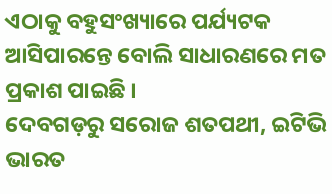ଏଠାକୁ ବହୁସଂଖ୍ୟାରେ ପର୍ଯ୍ୟଟକ ଆସିପାରନ୍ତେ ବୋଲି ସାଧାରଣରେ ମତ ପ୍ରକାଶ ପାଇଛି ।
ଦେବଗଡ଼ରୁ ସରୋଜ ଶତପଥୀ, ଇଟିଭି ଭାରତ